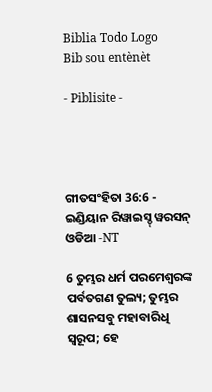Biblia Todo Logo
Bib sou entènèt

- Piblisite -




ଗୀତସଂହିତା 36:6 - ଇଣ୍ଡିୟାନ ରିୱାଇସ୍ଡ୍ ୱରସନ୍ ଓଡିଆ -NT

6 ତୁମ୍ଭର ଧର୍ମ ପରମେଶ୍ୱରଙ୍କ ପର୍ବତଗଣ ତୁଲ୍ୟ; ତୁମ୍ଭର ଶାସନସବୁ ମହାବାରିଧି ସ୍ୱରୂପ; ହେ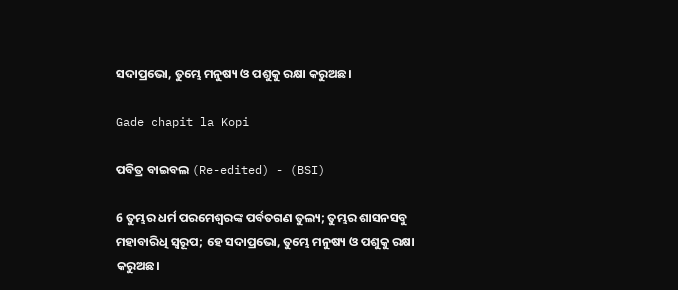ସଦାପ୍ରଭୋ, ତୁମ୍ଭେ ମନୁଷ୍ୟ ଓ ପଶୁକୁ ରକ୍ଷା କରୁଅଛ।

Gade chapit la Kopi

ପବିତ୍ର ବାଇବଲ (Re-edited) - (BSI)

6 ତୁମ୍ଭର ଧର୍ମ ପରମେଶ୍ଵରଙ୍କ ପର୍ବତଗଣ ତୁଲ୍ୟ; ତୁମ୍ଭର ଶାସନସବୁ ମହାବାରିଧି ସ୍ଵରୂପ; ହେ ସଦାପ୍ରଭୋ, ତୁମ୍ଭେ ମନୁଷ୍ୟ ଓ ପଶୁକୁ ରକ୍ଷା କରୁଅଛ।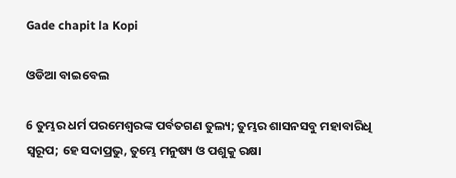Gade chapit la Kopi

ଓଡିଆ ବାଇବେଲ

6 ତୁମ୍ଭର ଧର୍ମ ପରମେଶ୍ୱରଙ୍କ ପର୍ବତଗଣ ତୁଲ୍ୟ; ତୁମ୍ଭର ଶାସନସବୁ ମହାବାରିଧି ସ୍ୱରୂପ; ହେ ସଦାପ୍ରଭୁ, ତୁମ୍ଭେ ମନୁଷ୍ୟ ଓ ପଶୁକୁ ରକ୍ଷା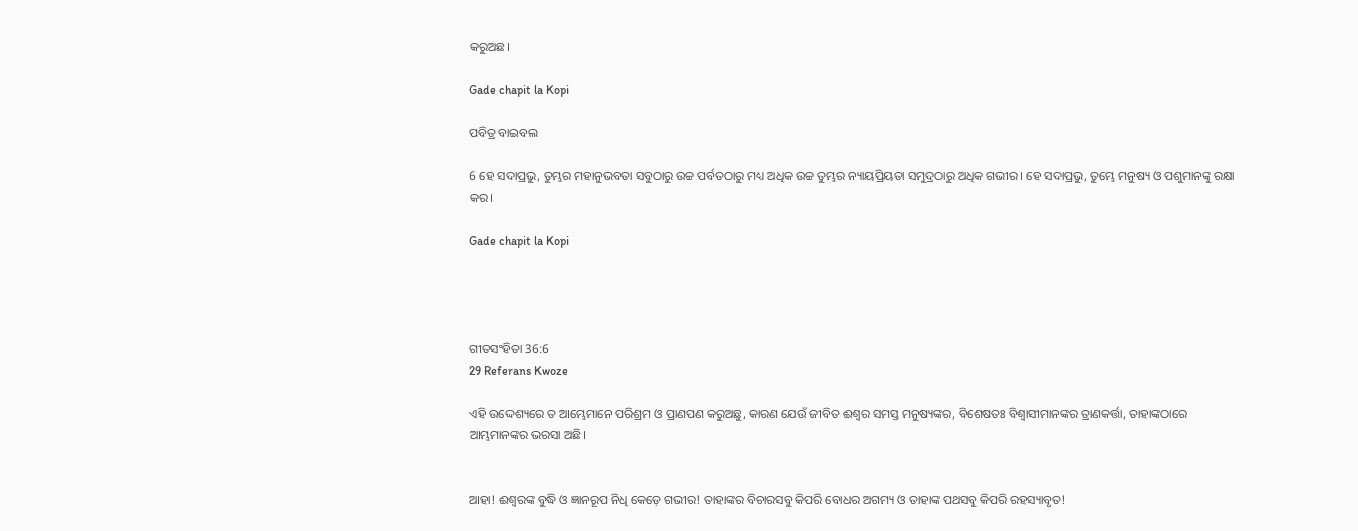କରୁଅଛ।

Gade chapit la Kopi

ପବିତ୍ର ବାଇବଲ

6 ହେ ସଦାପ୍ରଭୁ, ତୁମ୍ଭର ମହାନୁଭବତା ସବୁଠାରୁ ଉଚ୍ଚ ପର୍ବତଠାରୁ ମଧ୍ୟ ଅଧିକ ଉଚ୍ଚ ତୁମ୍ଭର ନ୍ୟାୟପ୍ରିୟତା ସମୁଦ୍ରଠାରୁ ଅଧିକ ଗଭୀର। ହେ ସଦାପ୍ରଭୁ, ତୁମ୍ଭେ ମନୁଷ୍ୟ ଓ ପଶୁମାନଙ୍କୁ ରକ୍ଷା କର।

Gade chapit la Kopi




ଗୀତସଂହିତା 36:6
29 Referans Kwoze

ଏହି ଉଦ୍ଦେଶ୍ୟରେ ତ ଆମ୍ଭେମାନେ ପରିଶ୍ରମ ଓ ପ୍ରାଣପଣ କରୁଅଛୁ, କାରଣ ଯେଉଁ ଜୀବିତ ଈଶ୍ବର ସମସ୍ତ ମନୁଷ୍ୟଙ୍କର, ବିଶେଷତଃ ବିଶ୍ଵାସୀମାନଙ୍କର ତ୍ରାଣକର୍ତ୍ତା, ତାହାଙ୍କଠାରେ ଆମ୍ଭମାନଙ୍କର ଭରସା ଅଛି।


ଆହା! ଈଶ୍ବରଙ୍କ ବୁଦ୍ଧି ଓ ଜ୍ଞାନରୂପ ନିଧି କେଡ଼େ ଗଭୀର! ତାହାଙ୍କର ବିଚାରସବୁ କିପରି ବୋଧର ଅଗମ୍ୟ ଓ ତାହାଙ୍କ ପଥସବୁ କିପରି ରହସ୍ୟାବୃତ!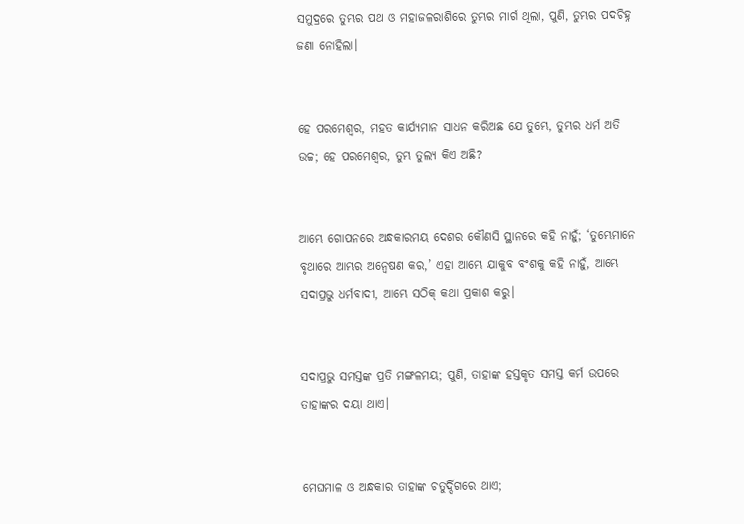ସମୁଦ୍ରରେ ତୁମ୍ଭର ପଥ ଓ ମହାଜଳରାଶିରେ ତୁମ୍ଭର ମାର୍ଗ ଥିଲା, ପୁଣି, ତୁମ୍ଭର ପଦଚିହ୍ନ ଜଣା ନୋହିଲା।


ହେ ପରମେଶ୍ୱର, ମହତ କାର୍ଯ୍ୟମାନ ସାଧନ କରିଅଛ ଯେ ତୁମ୍ଭେ, ତୁମ୍ଭର ଧର୍ମ ଅତି ଉଚ୍ଚ; ହେ ପରମେଶ୍ୱର, ତୁମ୍ଭ ତୁଲ୍ୟ କିଏ ଅଛି?


ଆମ୍ଭେ ଗୋପନରେ ଅନ୍ଧକାରମୟ ଦେଶର କୌଣସି ସ୍ଥାନରେ କହି ନାହୁଁ; ‘ତୁମ୍ଭେମାନେ ବୃଥାରେ ଆମ୍ଭର ଅନ୍ୱେଷଣ କର,’ ଏହା ଆମ୍ଭେ ଯାକୁବ ବଂଶକୁ କହି ନାହୁଁ, ଆମ୍ଭେ ସଦାପ୍ରଭୁ ଧର୍ମବାଦୀ, ଆମ୍ଭେ ସଠିକ୍ କଥା ପ୍ରକାଶ କରୁ।


ସଦାପ୍ରଭୁ ସମସ୍ତଙ୍କ ପ୍ରତି ମଙ୍ଗଳମୟ; ପୁଣି, ତାହାଙ୍କ ହସ୍ତକୃତ ସମସ୍ତ କର୍ମ ଉପରେ ତାହାଙ୍କର ଦୟା ଥାଏ।


ମେଘମାଳ ଓ ଅନ୍ଧକାର ତାହାଙ୍କ ଚତୁର୍ଦ୍ଦିଗରେ ଥାଏ;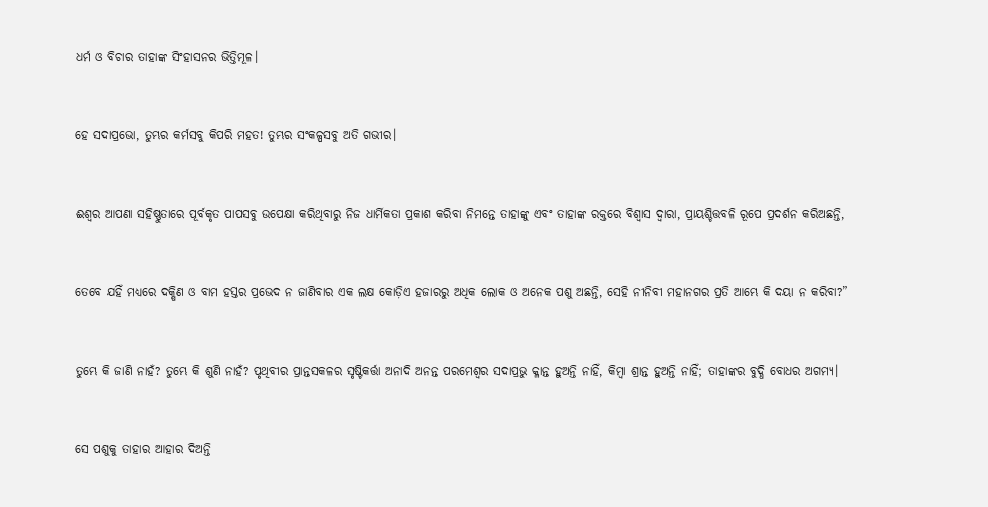ଧର୍ମ ଓ ବିଚାର ତାହାଙ୍କ ସିଂହାସନର ଭିତ୍ତିମୂଳ।


ହେ ସଦାପ୍ରଭୋ, ତୁମ୍ଭର କର୍ମସବୁ କିପରି ମହତ! ତୁମ୍ଭର ସଂକଳ୍ପସବୁ ଅତି ଗଭୀର।


ଈଶ୍ବର ଆପଣା ସହିଷ୍ଣୁତାରେ ପୂର୍ବକୃତ ପାପସବୁ ଉପେକ୍ଷା କରିଥିବାରୁ ନିଜ ଧାର୍ମିକତା ପ୍ରକାଶ କରିବା ନିମନ୍ତେ ତାହାଙ୍କୁ ଏବଂ ତାହାଙ୍କ ରକ୍ତରେ ବିଶ୍ୱାସ ଦ୍ୱାରା, ପ୍ରାୟଶ୍ଚିତ୍ତବଳି ରୂପେ ପ୍ରଦର୍ଶନ କରିଅଛନ୍ତି,


ତେବେ ଯହିଁ ମଧ୍ୟରେ ଦକ୍ଷିଣ ଓ ବାମ ହସ୍ତର ପ୍ରଭେଦ ନ ଜାଣିବାର ଏକ ଲକ୍ଷ କୋଡ଼ିଏ ହଜାରରୁ ଅଧିକ ଲୋକ ଓ ଅନେକ ପଶୁ ଅଛନ୍ତି, ସେହି ନୀନିବୀ ମହାନଗର ପ୍ରତି ଆମ୍ଭେ କି ଦୟା ନ କରିବା?”


ତୁମ୍ଭେ କି ଜାଣି ନାହଁ? ତୁମ୍ଭେ କି ଶୁଣି ନାହଁ? ପୃଥିବୀର ପ୍ରାନ୍ତସକଳର ସୃଷ୍ଟିକର୍ତ୍ତା ଅନାଦି ଅନନ୍ତ ପରମେଶ୍ୱର ସଦାପ୍ରଭୁ କ୍ଳାନ୍ତ ହୁଅନ୍ତି ନାହିଁ, କିମ୍ବା ଶ୍ରାନ୍ତ ହୁଅନ୍ତି ନାହିଁ; ତାହାଙ୍କର ବୁଦ୍ଧି ବୋଧର ଅଗମ୍ୟ।


ସେ ପଶୁକୁ ତାହାର ଆହାର ଦିଅନ୍ତି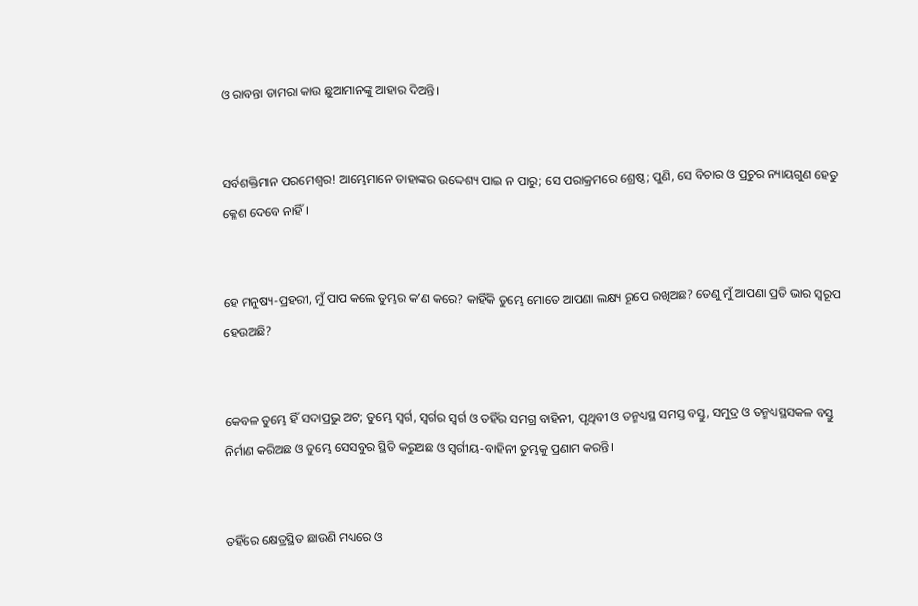ଓ ରାବନ୍ତା ଡାମରା କାଉ ଛୁଆମାନଙ୍କୁ ଆହାର ଦିଅନ୍ତି।


ସର୍ବଶକ୍ତିମାନ ପରମେଶ୍ୱର! ଆମ୍ଭେମାନେ ତାହାଙ୍କର ଉଦ୍ଦେଶ୍ୟ ପାଇ ନ ପାରୁ; ସେ ପରାକ୍ରମରେ ଶ୍ରେଷ୍ଠ; ପୁଣି, ସେ ବିଚାର ଓ ପ୍ରଚୁର ନ୍ୟାୟଗୁଣ ହେତୁ କ୍ଳେଶ ଦେବେ ନାହିଁ।


ହେ ମନୁଷ୍ୟ-ପ୍ରହରୀ, ମୁଁ ପାପ କଲେ ତୁମ୍ଭର କʼଣ କରେ? କାହିଁକି ତୁମ୍ଭେ ମୋତେ ଆପଣା ଲକ୍ଷ୍ୟ ରୂପେ ରଖିଅଛ? ତେଣୁ ମୁଁ ଆପଣା ପ୍ରତି ଭାର ସ୍ୱରୂପ ହେଉଅଛି?


କେବଳ ତୁମ୍ଭେ ହିଁ ସଦାପ୍ରଭୁ ଅଟ; ତୁମ୍ଭେ ସ୍ୱର୍ଗ, ସ୍ୱର୍ଗର ସ୍ୱର୍ଗ ଓ ତହିଁର ସମଗ୍ର ବାହିନୀ, ପୃଥିବୀ ଓ ତନ୍ମଧ୍ୟସ୍ଥ ସମସ୍ତ ବସ୍ତୁ, ସମୁଦ୍ର ଓ ତନ୍ମଧ୍ୟସ୍ଥସକଳ ବସ୍ତୁ ନିର୍ମାଣ କରିଅଛ ଓ ତୁମ୍ଭେ ସେସବୁର ସ୍ଥିତି କରୁଅଛ ଓ ସ୍ୱର୍ଗୀୟ-ବାହିନୀ ତୁମ୍ଭକୁ ପ୍ରଣାମ କରନ୍ତି।


ତହିଁରେ କ୍ଷେତ୍ରସ୍ଥିତ ଛାଉଣି ମଧ୍ୟରେ ଓ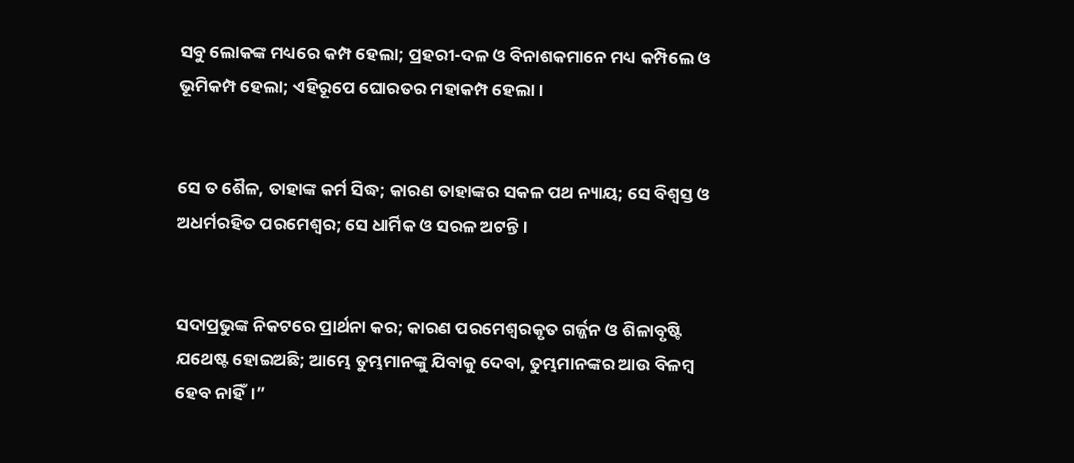ସବୁ ଲୋକଙ୍କ ମଧ୍ୟରେ କମ୍ପ ହେଲା; ପ୍ରହରୀ-ଦଳ ଓ ବିନାଶକମାନେ ମଧ୍ୟ କମ୍ପିଲେ ଓ ଭୂମିକମ୍ପ ହେଲା; ଏହିରୂପେ ଘୋରତର ମହାକମ୍ପ ହେଲା।


ସେ ତ ଶୈଳ, ତାହାଙ୍କ କର୍ମ ସିଦ୍ଧ; କାରଣ ତାହାଙ୍କର ସକଳ ପଥ ନ୍ୟାୟ; ସେ ବିଶ୍ୱସ୍ତ ଓ ଅଧର୍ମରହିତ ପରମେଶ୍ୱର; ସେ ଧାର୍ମିକ ଓ ସରଳ ଅଟନ୍ତି।


ସଦାପ୍ରଭୁଙ୍କ ନିକଟରେ ପ୍ରାର୍ଥନା କର; କାରଣ ପରମେଶ୍ୱରକୃତ ଗର୍ଜ୍ଜନ ଓ ଶିଳାବୃଷ୍ଟି ଯଥେଷ୍ଟ ହୋଇଅଛି; ଆମ୍ଭେ ତୁମ୍ଭମାନଙ୍କୁ ଯିବାକୁ ଦେବା, ତୁମ୍ଭମାନଙ୍କର ଆଉ ବିଳମ୍ବ ହେବ ନାହିଁ।”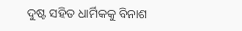ଦୁଷ୍ଟ ସହିତ ଧାର୍ମିକକୁ ବିନାଶ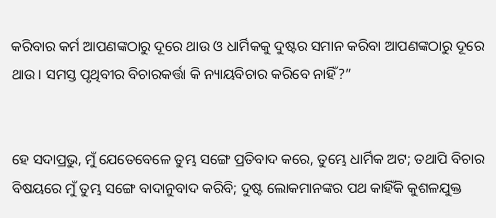କରିବାର କର୍ମ ଆପଣଙ୍କଠାରୁ ଦୂରେ ଥାଉ ଓ ଧାର୍ମିକକୁ ଦୁଷ୍ଟର ସମାନ କରିବା ଆପଣଙ୍କଠାରୁ ଦୂରେ ଥାଉ। ସମସ୍ତ ପୃଥିବୀର ବିଚାରକର୍ତ୍ତା କି ନ୍ୟାୟବିଚାର କରିବେ ନାହିଁ?”


ହେ ସଦାପ୍ରଭୁ, ମୁଁ ଯେତେବେଳେ ତୁମ୍ଭ ସଙ୍ଗେ ପ୍ରତିବାଦ କରେ, ତୁମ୍ଭେ ଧାର୍ମିକ ଅଟ; ତଥାପି ବିଚାର ବିଷୟରେ ମୁଁ ତୁମ୍ଭ ସଙ୍ଗେ ବାଦାନୁବାଦ କରିବି; ଦୁଷ୍ଟ ଲୋକମାନଙ୍କର ପଥ କାହିଁକି କୁଶଳଯୁକ୍ତ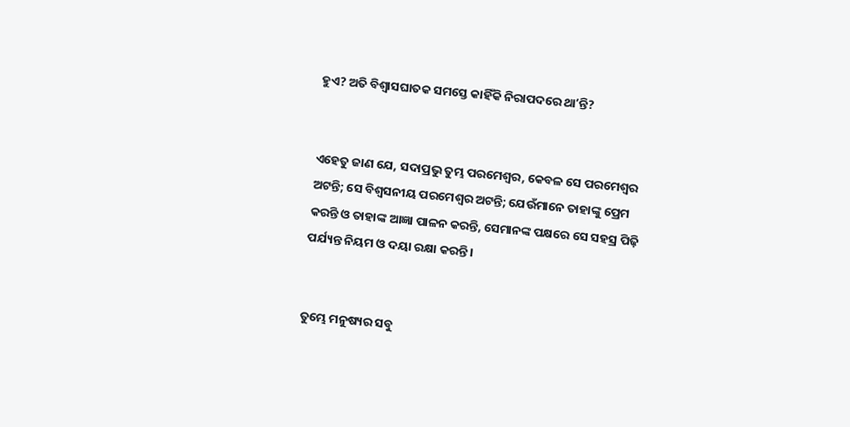ହୁଏ? ଅତି ବିଶ୍ୱାସଘାତକ ସମସ୍ତେ କାହିଁକି ନିରାପଦରେ ଥାʼନ୍ତି?


ଏହେତୁ ଜାଣ ଯେ, ସଦାପ୍ରଭୁ ତୁମ୍ଭ ପରମେଶ୍ୱର, କେବଳ ସେ ପରମେଶ୍ୱର ଅଟନ୍ତି; ସେ ବିଶ୍ୱସନୀୟ ପରମେଶ୍ୱର ଅଟନ୍ତି; ଯେଉଁମାନେ ତାହାଙ୍କୁ ପ୍ରେମ କରନ୍ତି ଓ ତାହାଙ୍କ ଆଜ୍ଞା ପାଳନ କରନ୍ତି, ସେମାନଙ୍କ ପକ୍ଷରେ ସେ ସହସ୍ର ପିଢ଼ି ପର୍ଯ୍ୟନ୍ତ ନିୟମ ଓ ଦୟା ରକ୍ଷା କରନ୍ତି।


ତୁମ୍ଭେ ମନୁଷ୍ୟର ସବୁ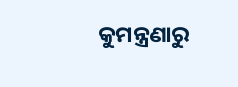କୁମନ୍ତ୍ରଣାରୁ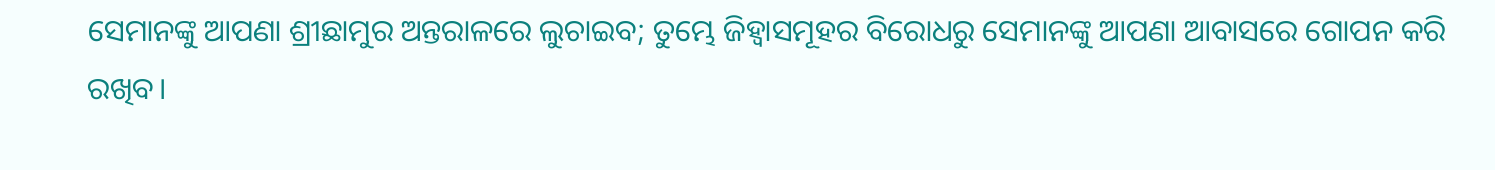ସେମାନଙ୍କୁ ଆପଣା ଶ୍ରୀଛାମୁର ଅନ୍ତରାଳରେ ଲୁଚାଇବ; ତୁମ୍ଭେ ଜିହ୍ୱାସମୂହର ବିରୋଧରୁ ସେମାନଙ୍କୁ ଆପଣା ଆବାସରେ ଗୋପନ କରି ରଖିବ।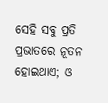ସେହି ସବୁ ପ୍ରତି ପ୍ରଭାତରେ ନୂତନ ହୋଇଥାଏ; ଓ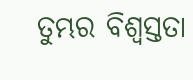ତୁମ୍ଭର ବିଶ୍ୱସ୍ତତା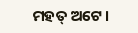ମହତ୍ ଅଟେ।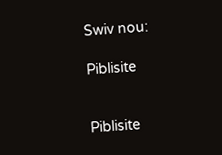Swiv nou:

Piblisite


Piblisite